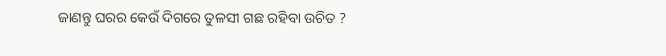ଜାଣନ୍ତୁ ଘରର କେଉଁ ଦିଗରେ ତୁଳସୀ ଗଛ ରହିବା ଉଚିତ ?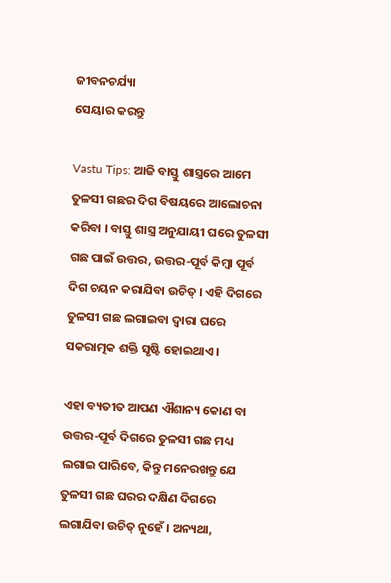ଜୀବନଚର୍ଯ୍ୟା
ସେୟାର କରନ୍ତୁ

Vastu Tips: ଆଜି ବାସ୍ତୁ ଶାସ୍ତ୍ରରେ ଆମେ ତୁଳସୀ ଗଛର ଦିଗ ବିଷୟରେ ଆଲୋଚନା କରିବା । ବାସ୍ତୁ ଶାସ୍ତ୍ର ଅନୁଯାୟୀ ଘରେ ତୁଳସୀ ଗଛ ପାଇଁ ଉତ୍ତର, ଉତ୍ତର-ପୂର୍ବ କିମ୍ବା ପୂର୍ବ ଦିଗ ଚୟନ କରାଯିବା ଉଚିତ୍ । ଏହି ଦିଗରେ ତୁଳସୀ ଗଛ ଲଗାଇବା ଦ୍ୱାରା ଘରେ ସକରାତ୍ମକ ଶକ୍ତି ସୃଷ୍ଟି ହୋଇଥାଏ ।

ଏହା ବ୍ୟତୀତ ଆପଣ ଐଶାନ୍ୟ କୋଣ ବା ଉତ୍ତର-ପୂର୍ବ ଦିଗରେ ତୁଳସୀ ଗଛ ମଧ୍ୟ ଲଗାଇ ପାରିବେ, କିନ୍ତୁ ମନେରଖନ୍ତୁ ଯେ ତୁଳସୀ ଗଛ ଘରର ଦକ୍ଷିଣ ଦିଗରେ ଲଗାଯିବା ଉଚିତ୍ ନୁହେଁ । ଅନ୍ୟଥା,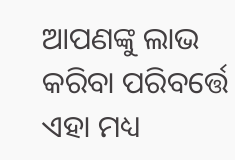ଆପଣଙ୍କୁ ଲାଭ କରିବା ପରିବର୍ତ୍ତେ ଏହା ମଧ୍ୟ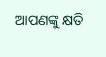ଆପଣଙ୍କୁ କ୍ଷତି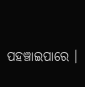ପହଞ୍ଚାଇପାରେ ।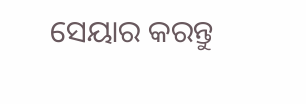ସେୟାର କରନ୍ତୁ